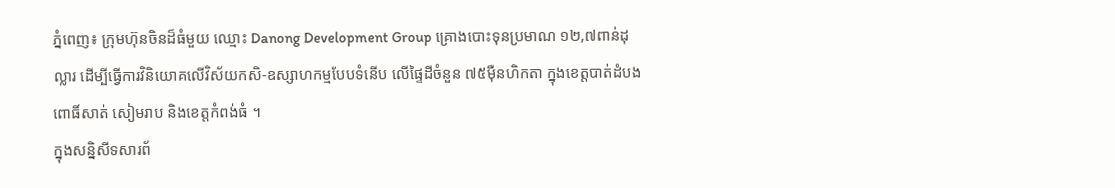ភ្នំពេញ៖ ក្រុមហ៊ុនចិនដ៏ធំមួយ ឈ្មោះ Danong Development Group គ្រោងបោះទុនប្រមាណ ១២,៧ពាន់ដុល្លារ ដើម្បីធ្វើការវិនិយោគលើវិស័យកសិ-ឧស្សាហកម្មបែបទំនើប លើផ្ទៃដីចំនួន ៧៥ម៉ឺនហិកតា ក្នុងខេត្តបាត់ដំបង ពោធិ៍សាត់ សៀមរាប និងខេត្តកំពង់ធំ ។
ក្នុងសន្និសីទសារព័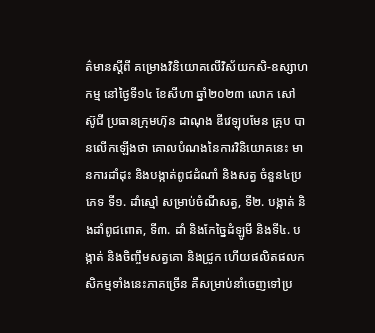ត៌មានស្តីពី គម្រោងវិនិយោគលើវិស័យកសិ-ឧស្សាហកម្ម នៅថ្ងៃទី១៤ ខែសីហា ឆ្នាំ២០២៣ លោក សៅ ស៊ូជី ប្រធានក្រុមហ៊ុន ដាណុង ឌីវេឡុបមែន គ្រុប បានលើកឡើងថា គោលបំណងនៃការវិនិយោគនេះ មានការដាំដុះ និងបង្កាត់ពូជដំណាំ និងសត្វ ចំនួន៤ប្រភេទ ទី១. ដាំស្មៅ សម្រាប់ចំណីសត្វ, ទី២. បង្កាត់ និងដាំពូជពោត, ទី៣. ដាំ និងកែច្នៃដំឡូមី និងទី៤. បង្កាត់ និងចិញ្ចឹមសត្វគោ និងជ្រូក ហើយផលិតផលកសិកម្មទាំងនេះភាគច្រើន គឺសម្រាប់នាំចេញទៅប្រ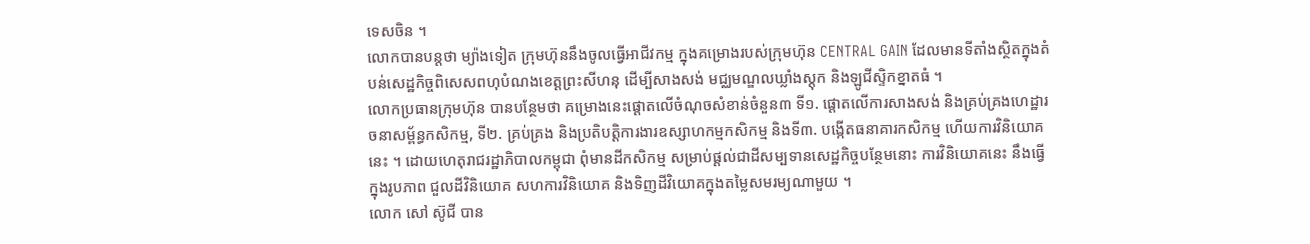ទេសចិន ។
លោកបានបន្តថា ម្យ៉ាងទៀត ក្រុមហ៊ុននឹងចូលធ្វើអាជីវកម្ម ក្នុងគម្រោងរបស់ក្រុមហ៊ុន CENTRAL GAIN ដែលមានទីតាំងស្ថិតក្នុងតំបន់សេដ្ឋកិច្ចពិសេសពហុបំណងខេត្តព្រះសីហនុ ដើម្បីសាងសង់ មជ្ឈមណ្ឌលឃ្លាំងស្ដុក និងឡូជីស្ទិកខ្នាតធំ ។
លោកប្រធានក្រុមហ៊ុន បានបន្ថែមថា គម្រោងនេះផ្ដោតលើចំណុចសំខាន់ចំនួន៣ ទី១. ផ្ដោតលើការសាងសង់ និងគ្រប់គ្រងហេដ្ឋារចនាសម្ព័ន្ធកសិកម្ម, ទី២. គ្រប់គ្រង និងប្រតិបត្តិការងារឧស្សាហកម្មកសិកម្ម និងទី៣. បង្កើតធនាគារកសិកម្ម ហើយការវិនិយោគនេះ ។ ដោយហេតុរាជរដ្ឋាភិបាលកម្ពុជា ពុំមានដីកសិកម្ម សម្រាប់ផ្ដល់ជាដីសម្បទានសេដ្ឋកិច្ចបន្ថែមនោះ ការវិនិយោគនេះ នឹងធ្វើក្នុងរូបភាព ជួលដីវិនិយោគ សហការវិនិយោគ និងទិញដីវិយោគក្នុងតម្លៃសមរម្យណាមួយ ។
លោក សៅ ស៊ូជី បាន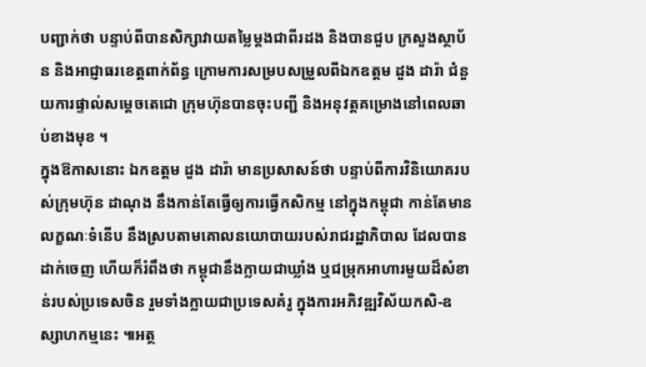បញ្ជាក់ថា បន្ទាប់ពីបានសិក្សាវាយតម្លៃម្ដងជាពីរដង និងបានជួប ក្រសួងស្ថាប័ន និងអាជ្ញាធរខេត្តពាក់ព័ន្ធ ក្រោមការសម្របសម្រួលពីឯកឧត្តម ដួង ដារ៉ា ជំនួយការផ្ទាល់សម្ដេចតេជោ ក្រុមហ៊ុនបានចុះបញ្ជី និងអនុវត្តគម្រោងនៅពេលឆាប់ខាងមុខ ។
ក្នុងឱកាសនោះ ឯកឧត្តម ដួង ដារ៉ា មានប្រសាសន៍ថា បន្ទាប់ពីការវិនិយោគរបស់ក្រុមហ៊ុន ដាណុង នឹងកាន់តែធ្វើឲ្យការធ្វើកសិកម្ម នៅក្នុងកម្ពុជា កាន់តែមានលក្ខណៈទំនើប នឹងស្របតាមគោលនយោបាយរបស់រាជរដ្ឋាភិបាល ដែលបានដាក់ចេញ ហើយក៏រំពឹងថា កម្ពុជានឹងក្លាយជាឃ្លាំង ឬជម្រុកអាហារមួយដ៏សំខាន់របស់ប្រទេសចិន រួមទាំងក្លាយជាប្រទេសគំរូ ក្នុងការអភិវឌ្ឍវិស័យកសិ-ឧស្សាហកម្មនេះ ៕អត្ថ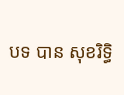បទ បាន សុខរិទ្ធិ